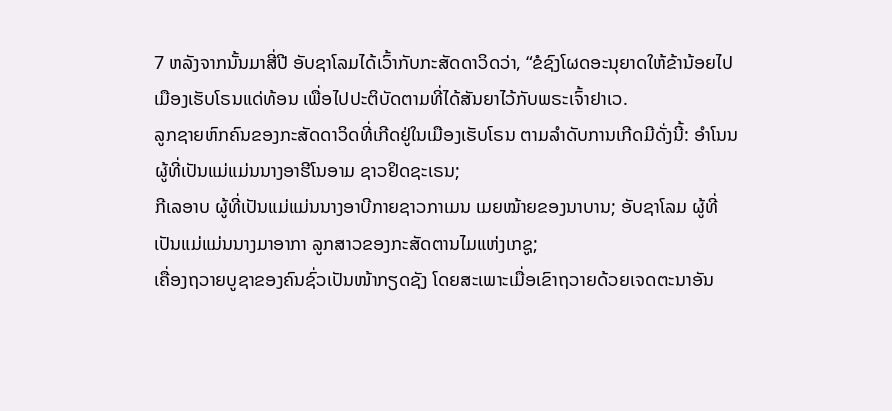7 ຫລັງຈາກນັ້ນມາສີ່ປີ ອັບຊາໂລມໄດ້ເວົ້າກັບກະສັດດາວິດວ່າ, “ຂໍຊົງໂຜດອະນຸຍາດໃຫ້ຂ້ານ້ອຍໄປເມືອງເຮັບໂຣນແດ່ທ້ອນ ເພື່ອໄປປະຕິບັດຕາມທີ່ໄດ້ສັນຍາໄວ້ກັບພຣະເຈົ້າຢາເວ.
ລູກຊາຍຫົກຄົນຂອງກະສັດດາວິດທີ່ເກີດຢູ່ໃນເມືອງເຮັບໂຣນ ຕາມລຳດັບການເກີດມີດັ່ງນີ້: ອຳໂນນ ຜູ້ທີ່ເປັນແມ່ແມ່ນນາງອາຮີໂນອາມ ຊາວຢິດຊະເຣນ;
ກີເລອາບ ຜູ້ທີ່ເປັນແມ່ແມ່ນນາງອາບີກາຍຊາວກາເມນ ເມຍໝ້າຍຂອງນາບານ; ອັບຊາໂລມ ຜູ້ທີ່ເປັນແມ່ແມ່ນນາງມາອາກາ ລູກສາວຂອງກະສັດຕານໄມແຫ່ງເກຊູ;
ເຄື່ອງຖວາຍບູຊາຂອງຄົນຊົ່ວເປັນໜ້າກຽດຊັງ ໂດຍສະເພາະເມື່ອເຂົາຖວາຍດ້ວຍເຈດຕະນາອັນ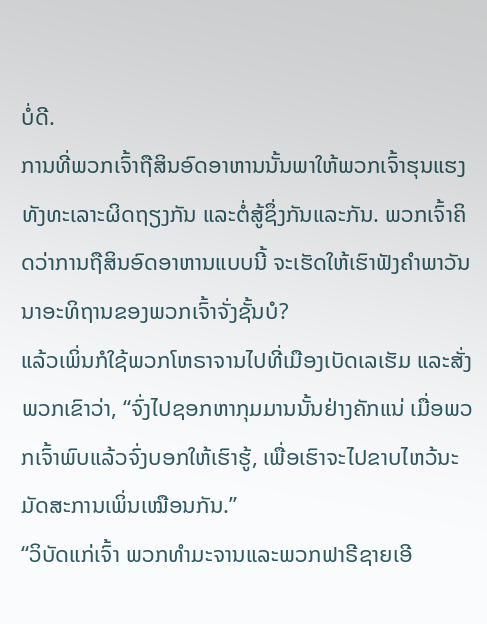ບໍ່ດີ.
ການທີ່ພວກເຈົ້າຖືສິນອົດອາຫານນັ້ນພາໃຫ້ພວກເຈົ້າຮຸນແຮງ ທັງທະເລາະຜິດຖຽງກັນ ແລະຕໍ່ສູ້ຊຶ່ງກັນແລະກັນ. ພວກເຈົ້າຄິດວ່າການຖືສິນອົດອາຫານແບບນີ້ ຈະເຮັດໃຫ້ເຮົາຟັງຄຳພາວັນນາອະທິຖານຂອງພວກເຈົ້າຈັ່ງຊັ້ນບໍ?
ແລ້ວເພິ່ນກໍໃຊ້ພວກໂຫຣາຈານໄປທີ່ເມືອງເບັດເລເຮັມ ແລະສັ່ງພວກເຂົາວ່າ, “ຈົ່ງໄປຊອກຫາກຸມມານນັ້ນຢ່າງຄັກແນ່ ເມື່ອພວກເຈົ້າພົບແລ້ວຈົ່ງບອກໃຫ້ເຮົາຮູ້, ເພື່ອເຮົາຈະໄປຂາບໄຫວ້ນະມັດສະການເພິ່ນເໝືອນກັນ.”
“ວິບັດແກ່ເຈົ້າ ພວກທຳມະຈານແລະພວກຟາຣີຊາຍເອີ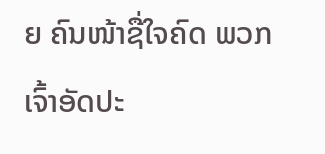ຍ ຄົນໜ້າຊື່ໃຈຄົດ ພວກເຈົ້າອັດປະ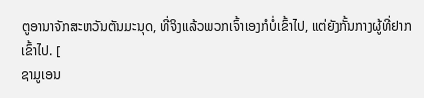ຕູອານາຈັກສະຫວັນຕັນມະນຸດ, ທີ່ຈິງແລ້ວພວກເຈົ້າເອງກໍບໍ່ເຂົ້າໄປ, ແຕ່ຍັງກັ້ນກາງຜູ້ທີ່ຢາກເຂົ້າໄປ. [
ຊາມູເອນ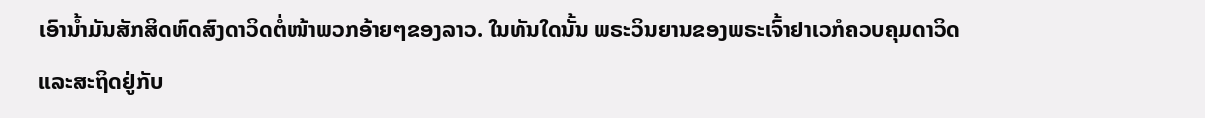ເອົານໍ້າມັນສັກສິດຫົດສົງດາວິດຕໍ່ໜ້າພວກອ້າຍໆຂອງລາວ. ໃນທັນໃດນັ້ນ ພຣະວິນຍານຂອງພຣະເຈົ້າຢາເວກໍຄວບຄຸມດາວິດ ແລະສະຖິດຢູ່ກັບ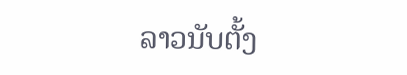ລາວນັບຕັ້ງ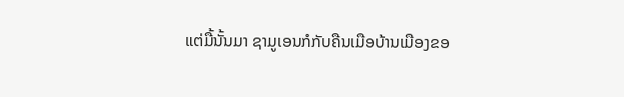ແຕ່ມື້ນັ້ນມາ ຊາມູເອນກໍກັບຄືນເມືອບ້ານເມືອງຂອ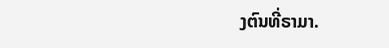ງຕົນທີ່ຣາມາ.